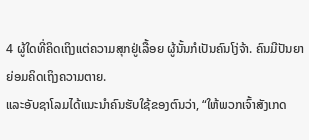4 ຜູ້ໃດທີ່ຄິດເຖິງແຕ່ຄວາມສຸກຢູ່ເລື້ອຍ ຜູ້ນັ້ນກໍເປັນຄົນໂງ່ຈ້າ. ຄົນມີປັນຍາຍ່ອມຄິດເຖິງຄວາມຕາຍ.
ແລະອັບຊາໂລມໄດ້ແນະນຳຄົນຮັບໃຊ້ຂອງຕົນວ່າ, “ໃຫ້ພວກເຈົ້າສັງເກດ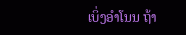ເບິ່ງອຳໂນນ ຖ້າ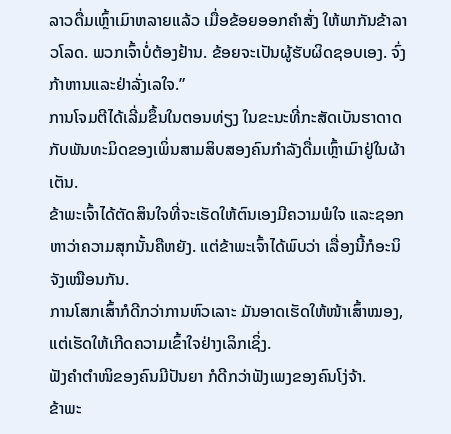ລາວດື່ມເຫຼົ້າເມົາຫລາຍແລ້ວ ເມື່ອຂ້ອຍອອກຄຳສັ່ງ ໃຫ້ພາກັນຂ້າລາວໂລດ. ພວກເຈົ້າບໍ່ຕ້ອງຢ້ານ. ຂ້ອຍຈະເປັນຜູ້ຮັບຜິດຊອບເອງ. ຈົ່ງກ້າຫານແລະຢ່າລັ່ງເລໃຈ.”
ການໂຈມຕີໄດ້ເລີ່ມຂຶ້ນໃນຕອນທ່ຽງ ໃນຂະນະທີ່ກະສັດເບັນຮາດາດກັບພັນທະມິດຂອງເພິ່ນສາມສິບສອງຄົນກຳລັງດື່ມເຫຼົ້າເມົາຢູ່ໃນຜ້າເຕັນ.
ຂ້າພະເຈົ້າໄດ້ຕັດສິນໃຈທີ່ຈະເຮັດໃຫ້ຕົນເອງມີຄວາມພໍໃຈ ແລະຊອກຫາວ່າຄວາມສຸກນັ້ນຄືຫຍັງ. ແຕ່ຂ້າພະເຈົ້າໄດ້ພົບວ່າ ເລື່ອງນີ້ກໍອະນິຈັງເໝືອນກັນ.
ການໂສກເສົ້າກໍດີກວ່າການຫົວເລາະ ມັນອາດເຮັດໃຫ້ໜ້າເສົ້າໝອງ, ແຕ່ເຮັດໃຫ້ເກີດຄວາມເຂົ້າໃຈຢ່າງເລິກເຊິ່ງ.
ຟັງຄຳຕຳໜິຂອງຄົນມີປັນຍາ ກໍດີກວ່າຟັງເພງຂອງຄົນໂງ່ຈ້າ.
ຂ້າພະ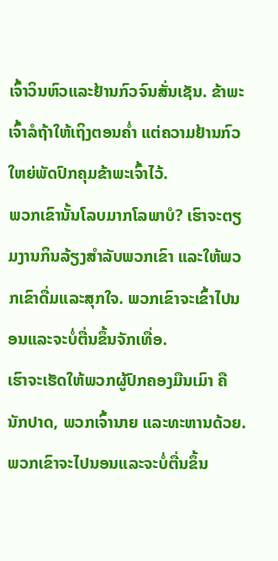ເຈົ້າວິນຫົວແລະຢ້ານກົວຈົນສັ່ນເຊັນ. ຂ້າພະເຈົ້າລໍຖ້າໃຫ້ເຖິງຕອນຄໍ່າ ແຕ່ຄວາມຢ້ານກົວໃຫຍ່ພັດປົກຄຸມຂ້າພະເຈົ້າໄວ້.
ພວກເຂົານັ້ນໂລບມາກໂລພາບໍ? ເຮົາຈະຕຽມງານກິນລ້ຽງສຳລັບພວກເຂົາ ແລະໃຫ້ພວກເຂົາດື່ມແລະສຸກໃຈ. ພວກເຂົາຈະເຂົ້າໄປນອນແລະຈະບໍ່ຕື່ນຂຶ້ນຈັກເທື່ອ.
ເຮົາຈະເຮັດໃຫ້ພວກຜູ້ປົກຄອງມືນເມົາ ຄືນັກປາດ, ພວກເຈົ້ານາຍ ແລະທະຫານດ້ວຍ. ພວກເຂົາຈະໄປນອນແລະຈະບໍ່ຕື່ນຂຶ້ນ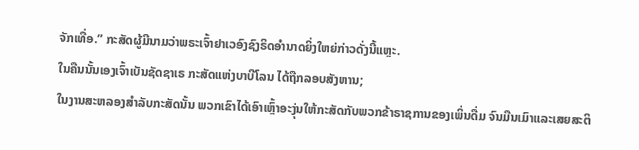ຈັກເທື່ອ.” ກະສັດຜູ້ມີນາມວ່າພຣະເຈົ້າຢາເວອົງຊົງຣິດອຳນາດຍິ່ງໃຫຍ່ກ່າວດັ່ງນີ້ແຫຼະ.
ໃນຄືນນັ້ນເອງເຈົ້າເບັນຊັດຊາເຣ ກະສັດແຫ່ງບາບີໂລນ ໄດ້ຖືກລອບສັງຫານ;
ໃນງານສະຫລອງສຳລັບກະສັດນັ້ນ ພວກເຂົາໄດ້ເອົາເຫຼົ້າອະງຸ່ນໃຫ້ກະສັດກັບພວກຂ້າຣາຊການຂອງເພິ່ນດື່ມ ຈົນມືນເມົາແລະເສຍສະຕິ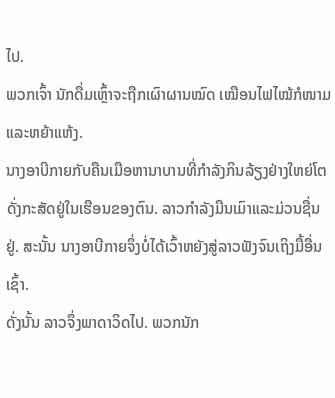ໄປ.
ພວກເຈົ້າ ນັກດື່ມເຫຼົ້າຈະຖືກເຜົາຜານໝົດ ເໝືອນໄຟໄໝ້ກໍໜາມ ແລະຫຍ້າແຫ້ງ.
ນາງອາບີກາຍກັບຄືນເມືອຫານາບານທີ່ກຳລັງກິນລ້ຽງຢ່າງໃຫຍ່ໂຕ ດັ່ງກະສັດຢູ່ໃນເຮືອນຂອງຕົນ. ລາວກຳລັງມືນເມົາແລະມ່ວນຊື່ນຢູ່. ສະນັ້ນ ນາງອາບີກາຍຈຶ່ງບໍ່ໄດ້ເວົ້າຫຍັງສູ່ລາວຟັງຈົນເຖິງມື້ອື່ນເຊົ້າ.
ດັ່ງນັ້ນ ລາວຈຶ່ງພາດາວິດໄປ. ພວກນັກ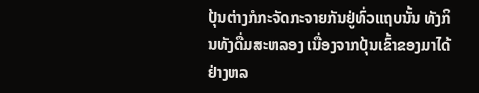ປຸ້ນຕ່າງກໍກະຈັດກະຈາຍກັນຢູ່ທົ່ວແຖບນັ້ນ ທັງກິນທັງດື່ມສະຫລອງ ເນື່ອງຈາກປຸ້ນເຂົ້າຂອງມາໄດ້ຢ່າງຫລ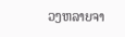ວງຫລາຍຈາ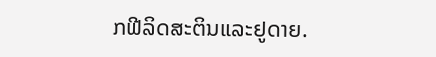ກຟີລິດສະຕິນແລະຢູດາຍ.